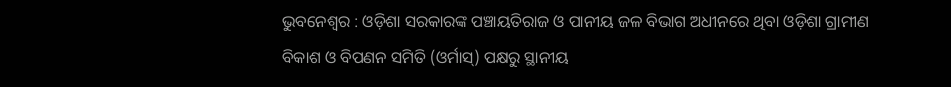ଭୁବନେଶ୍ବର : ଓଡ଼ିଶା ସରକାରଙ୍କ ପଞ୍ଚାୟତିରାଜ ଓ ପାନୀୟ ଜଳ ବିଭାଗ ଅଧୀନରେ ଥିବା ଓଡ଼ିଶା ଗ୍ରାମୀଣ ବିକାଶ ଓ ବିପଣନ ସମିତି (ଓର୍ମାସ୍) ପକ୍ଷରୁ ସ୍ଥାନୀୟ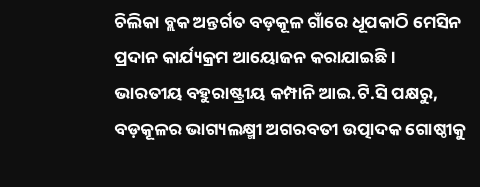ଚିଲିକା ବ୍ଲକ ଅନ୍ତର୍ଗତ ବଡ଼କୂଳ ଗାଁରେ ଧୂପକାଠି ମେସିନ ପ୍ରଦାନ କାର୍ଯ୍ୟକ୍ରମ ଆୟୋଜନ କରାଯାଇଛି ।
ଭାରତୀୟ ବହୁରାଷ୍ଟ୍ରୀୟ କମ୍ପାନି ଆଇ.ଟି.ସି ପକ୍ଷରୁ, ବଡ଼କୂଳର ଭାଗ୍ୟଲକ୍ଷ୍ମୀ ଅଗରବତୀ ଉତ୍ପାଦକ ଗୋଷ୍ଠୀକୁ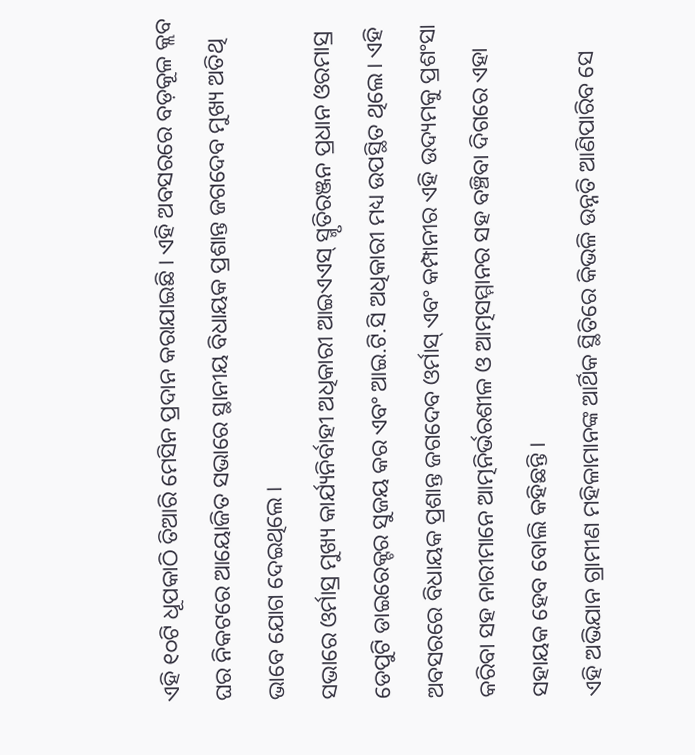ଏହି ୧୦ଟି ଧୂପକାଠି ତିଆରି ମେସିନ ପ୍ରଦାନ କରାଯାଇଛି । ଏହି ଅବସରରେ ବଡ଼କୂଳ କ୍ଲବ ଘର ନିକଟରେ ଆୟୋଜିତ ସଭାରେ ସ୍ଥାନୀୟ ବିଧାୟକ ପ୍ରଶାନ୍ତ ଜଗଦେବ ମୁଖ୍ୟ ଅତିଥି ଭାବେ ଯୋଗ ଦେଇଥିଲେ ।
ସଭାରେ ଓର୍ମାସ୍ର ମୁଖ୍ୟ କାର୍ଯ୍ୟନିର୍ବାହୀ ଅଧିକାରୀ ଆଇଏଏସ୍ ସ୍ମୃତିରଞ୍ଜନ ପ୍ରଧାନ ଓରମାସ୍ର ଡେପୁଟି ଡାଇରେକ୍ଟର ସୁଜୟ କର ଏବଂ ଆଇ.ଟି.ସି ଅଧିକାରୀ ମଧ୍ୟ ଉପସ୍ଥିତ ଥିଲେ। ଏହି ଅବସରରେ ବିଧାୟକ ପ୍ରଶାନ୍ତ ଜଗଦେବ ଓର୍ମାସ୍ ଏବଂ କମ୍ପାନୀର ଏହି ଉଦ୍ୟମକୁ ପ୍ରଶଂସା କରିବା ସହ ନାରୀମାନେ ଆତ୍ମନିର୍ଭରଶୀଳ ଓ ଆତ୍ମସମ୍ମାନର ସହ ବଞ୍ଚିବା ଦିଗରେ ଏହା ସହାୟକ ହେବ ବୋଲି କହିଛନ୍ତି ।
ଏହି ଅଭିଯାନ ଗ୍ରାମୀଣ ମହିଳାମାନଙ୍କ ଆର୍ଥିକ ସ୍ଥିତିରେ କିଭଳି ଉନ୍ନତି ଆଣିପାରିବ ସେ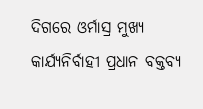ଦିଗରେ ଓର୍ମାସ୍ର ମୁଖ୍ୟ କାର୍ଯ୍ୟନିର୍ବାହୀ ପ୍ରଧାନ ବକ୍ତବ୍ୟ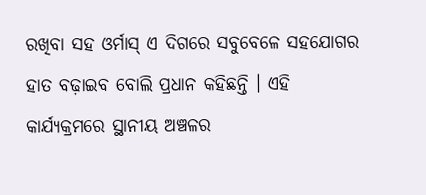ରଖିବା ସହ ଓର୍ମାସ୍ ଏ ଦିଗରେ ସବୁବେଳେ ସହଯୋଗର ହାତ ବଢ଼ାଇବ ବୋଲି ପ୍ରଧାନ କହିଛନ୍ତି । ଏହି କାର୍ଯ୍ୟକ୍ରମରେ ସ୍ଥାନୀୟ ଅଞ୍ଚଳର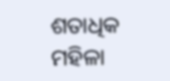ଶତାଧିକ ମହିଳା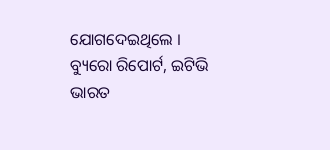ଯୋଗଦେଇଥିଲେ ।
ବ୍ୟୁରୋ ରିପୋର୍ଟ, ଇଟିଭି ଭାରତ